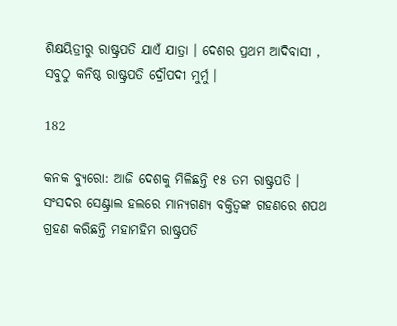ଶିକ୍ଷୟିତ୍ରୀରୁ ରାଷ୍ଟ୍ରପତି ଯାଏଁ ଯାତ୍ରା । ଦେଶର ପ୍ରଥମ ଆଦିବାସୀ , ସବୁଠୁ କନିଷ୍ଠ ରାଷ୍ଟ୍ରପତି ଦ୍ରୌପଦୀ ମୁର୍ମୁ ।

182

କନକ ବ୍ୟୁରୋ: ଆଜି ଦେଶକୁ ମିଳିଛନ୍ତି ୧୫ ତମ ରାଷ୍ଟ୍ରପତି । ସଂସଦର ସେଣ୍ଟ୍ରାଲ ହଲରେ ମାନ୍ୟଗଣ୍ୟ ବକ୍ତିତ୍ୱଙ୍କ ଗହଣରେ ଶପଥ ଗ୍ରହଣ କରିଛନ୍ତି ମହାମହିମ ରାଷ୍ଟ୍ରପତି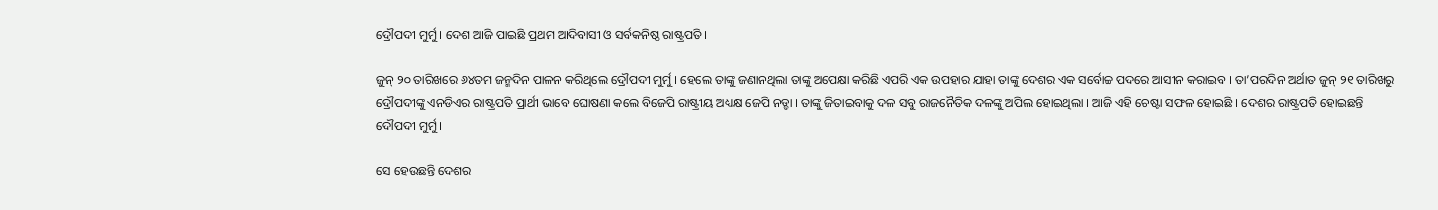ଦ୍ରୌପଦୀ ମୁର୍ମୁ । ଦେଶ ଆଜି ପାଇଛି ପ୍ରଥମ ଆଦିବାସୀ ଓ ସର୍ବକନିଷ୍ଠ ରାଷ୍ଟ୍ରପତି ।

ଜୁନ୍ ୨୦ ତାରିଖରେ ୬୪ତମ ଜନ୍ମଦିନ ପାଳନ କରିଥିଲେ ଦ୍ରୌପଦୀ ମୁର୍ମୁ । ହେଲେ ତାଙ୍କୁ ଜଣାନଥିଲା ତାଙ୍କୁ ଅପେକ୍ଷା କରିଛି ଏପରି ଏକ ଉପହାର ଯାହା ତାଙ୍କୁ ଦେଶର ଏକ ସର୍ବୋଚ୍ଚ ପଦରେ ଆସୀନ କରାଇବ । ତା’ପରଦିନ ଅର୍ଥାତ ଜୁନ୍ ୨୧ ତାରିଖରୁ ଦ୍ରୌପଦୀଙ୍କୁ ଏନଡିଏର ରାଷ୍ଟ୍ରପତି ପ୍ରାର୍ଥୀ ଭାବେ ଘୋଷଣା କଲେ ବିଜେପି ରାଷ୍ଟ୍ରୀୟ ଅଧ୍ୟକ୍ଷ ଜେପି ନଡ୍ଡା । ତାଙ୍କୁ ଜିତାଇବାକୁ ଦଳ ସବୁ ରାଜନୈତିକ ଦଳଙ୍କୁ ଅପିଲ ହୋଇଥିଲା । ଆଜି ଏହି ଚେଷ୍ଟା ସଫଳ ହୋଇଛି । ଦେଶର ରାଷ୍ଟ୍ରପତି ହୋଇଛନ୍ତି ଦୌପଦୀ ମୁର୍ମୁ ।

ସେ ହେଉଛନ୍ତି ଦେଶର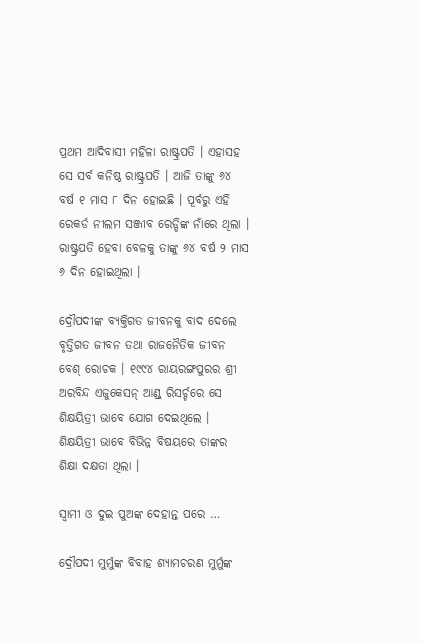ପ୍ରଥମ ଆଦିବାସୀ ମହିଳା ରାଷ୍ଟ୍ରପତି । ଏହାସହ ସେ ସର୍ବ କନିଷ୍ଠ ରାଷ୍ଟ୍ରପତି । ଆଜି ତାଙ୍କୁ ୬୪ ବର୍ଷ ୧ ମାସ ୮ ଦିନ ହୋଇଛି । ପୂର୍ବରୁ ଏହି ରେକର୍ଡ ନୀଲମ ସଞ୍ଜୀବ ରେଡ୍ଡିଙ୍କ ନାଁରେ ଥିଲା । ରାଷ୍ଟ୍ରପତି ହେବା ବେଳକୁ ତାଙ୍କୁ ୬୪ ବର୍ଷ ୨ ମାସ ୬ ଦିନ ହୋଇଥିଲା ।

ଦ୍ରୌପଦୀଙ୍କ ବ୍ୟକ୍ତିଗତ ଜୀବନକୁ ବାଦ ଦେଲେ ବୃତ୍ତିଗତ ଜୀବନ ତଥା ରାଜନୈତିକ ଜୀବନ ବେଶ୍ ରୋଚକ । ୧୯୯୪ ରାୟରଙ୍ଗପୁରର ଶ୍ରୀ ଅରବିନ୍ଦ ଏଜୁକେସନ୍ ଆଣ୍ଡ୍ ରିସର୍ଚ୍ଚରେ ସେ ଶିକ୍ଷୟିତ୍ରୀ ଭାବେ ଯୋଗ ଦେଇଥିଲେ । ଶିକ୍ଷୟିତ୍ରୀ ଭାବେ ବିଭିନ୍ନ ବିଷୟରେ ତାଙ୍କର ଶିକ୍ଷା ଦକ୍ଷତା ଥିଲା ।

ସ୍ୱାମୀ ଓ ଦୁଇ ପୁଅଙ୍କ ଦେହାନ୍ତ ପରେ …

ଦ୍ରୌପଦୀ ମୁର୍ମୁଙ୍କ ବିବାହ ଶ୍ୟାମଚରଣ ମୁର୍ମୁଙ୍କ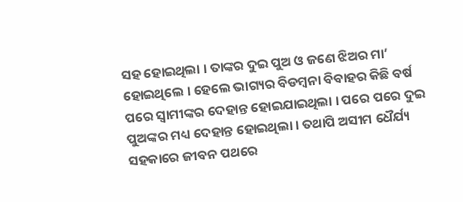ସହ ହୋଇଥିଲା । ତାଙ୍କର ଦୁଇ ପୁଅ ଓ ଜଣେ ଝିଅର ମା’ ହୋଇଥିଲେ । ହେଲେ ଭାଗ୍ୟର ବିଡମ୍ବନା ବିବାହର କିଛି ବର୍ଷ ପରେ ସ୍ୱାମୀଙ୍କର ଦେହାନ୍ତ ହୋଇଯାଇଥିଲା । ପରେ ପରେ ଦୁଇ ପୁଅଙ୍କର ମଧ୍ୟ ଦେହାନ୍ତ ହୋଇଥିଲା । ତଥାପି ଅସୀମ ଧୈର୍ଯ୍ୟ ସହକାରେ ଜୀବନ ପଥରେ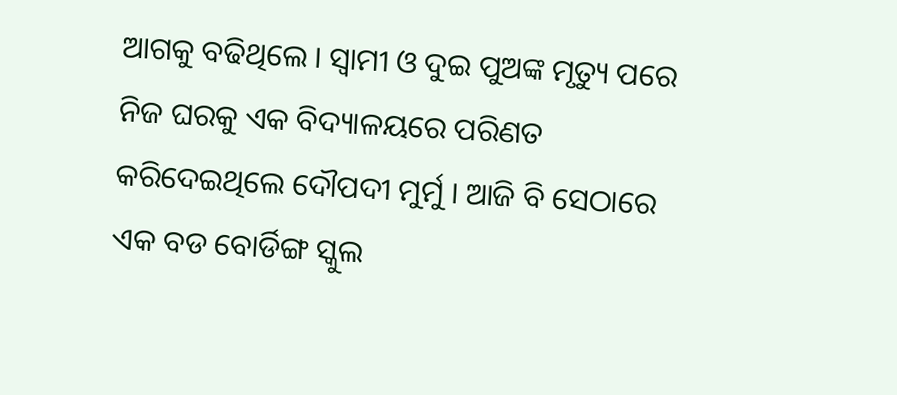ଆଗକୁ ବଢିଥିଲେ । ସ୍ୱାମୀ ଓ ଦୁଇ ପୁଅଙ୍କ ମୃତ୍ୟୁ ପରେ ନିଜ ଘରକୁ ଏକ ବିଦ୍ୟାଳୟରେ ପରିଣତ କରିଦେଇଥିଲେ ଦୌପଦୀ ମୁର୍ମୁ । ଆଜି ବି ସେଠାରେ ଏକ ବଡ ବୋର୍ଡିଙ୍ଗ ସ୍କୁଲ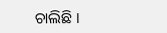ଚାଲିଛି ।